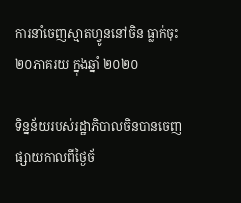ការនាំចេញស្មាតហ្វូននៅចិន ធ្លាក់ចុះ ២០ភាគរយ ក្នុងឆ្នាំ ២០២០

ទិន្នន័យរបស់រដ្ឋាភិបាលចិនបានចេញផ្សាយកាលពីថ្ងៃច័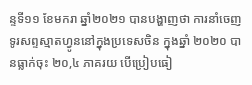ន្ទទី១១ ខែមករា ឆ្នាំ២០២១ បានបង្ហាញថា ការនាំចេញទូរសព្ទស្មាតហ្វូននៅក្នុងប្រទេសចិន ក្នុងឆ្នាំ ២០២០ បានធ្លាក់ចុះ ២០,៤ ភាគរយ បើប្រៀបធៀ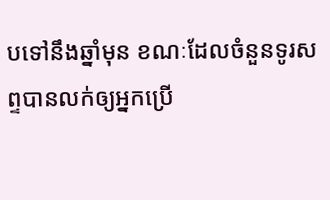បទៅនឹងឆ្នាំមុន ខណៈដែលចំនួនទូរសព្ទបានលក់ឲ្យអ្នកប្រើ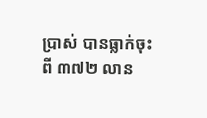ប្រាស់ បានធ្លាក់ចុះពី ៣៧២ លាន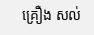គ្រឿង សល់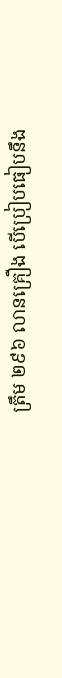ត្រឹម ២៩៦ លានគ្រឿង បើប្រៀបធៀបនឹង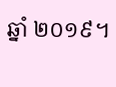ឆ្នាំ ២០១៩។